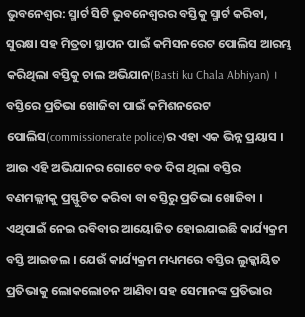ଭୁବନେଶ୍ବର: ସ୍ମାର୍ଟ ସିଟି ଭୁବନେଶ୍ୱରର ବସ୍ତିକୁ ସ୍ମାର୍ଟ କରିବା, ସୁରକ୍ଷା ସହ ମିତ୍ରତା ସ୍ଥାପନ ପାଇଁ କମିସନରେଟ ପୋଲିସ ଆରମ୍ଭ କରିଥିଲା ବସ୍ତିକୁ ଚାଲ ଅଭିଯାନ(Basti ku Chala Abhiyan) । ବସ୍ତିରେ ପ୍ରତିଭା ଖୋଜିବା ପାଇଁ କମିଶନରେଟ ପୋଲିସ(commissionerate police)ର ଏହା ଏକ ଭିନ୍ନ ପ୍ରୟାସ ।
ଆଉ ଏହି ଅଭିଯାନର ଗୋଟେ ବଡ ଦିଗ ଥିଲା ବସ୍ତିର ବଣମଲ୍ଲୀକୁ ପ୍ରସ୍ଫୁଟିତ କରିବା ବା ବସ୍ତିରୁ ପ୍ରତିଭା ଖୋଜିବା । ଏଥିପାଇଁ ନେଇ ରବିବାର ଆୟୋଜିତ ହୋଇଯାଇଛି କାର୍ଯ୍ୟକ୍ରମ ବସ୍ତି ଆଇଡଲ । ଯେଉଁ କାର୍ଯ୍ୟକ୍ରମ ମଧ୍ୟମରେ ବସ୍ତିର ଲୁକ୍କାୟିତ ପ୍ରତିଭାକୁ ଲୋକଲୋଚନ ଆଣିବା ସହ ସେମାନଙ୍କ ପ୍ରତିଭାର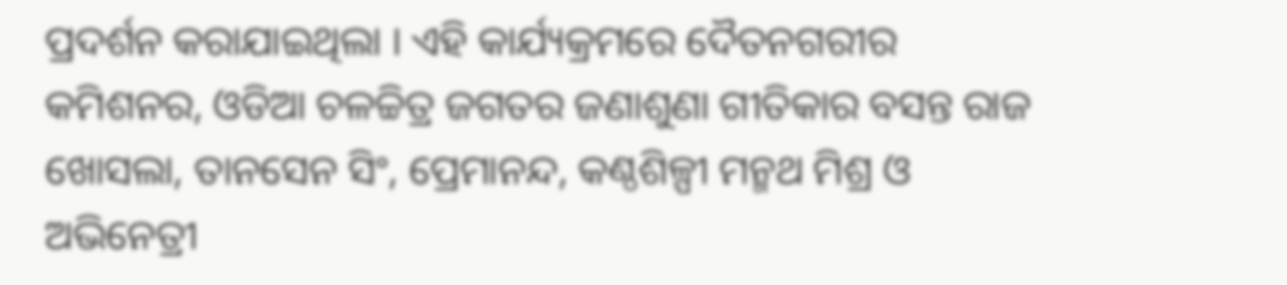ପ୍ରଦର୍ଶନ କରାଯାଇଥିଲା । ଏହି କାର୍ଯ୍ୟକ୍ରମରେ ଦୈତନଗରୀର କମିଶନର, ଓଡିଆ ଚଳଚ୍ଚିତ୍ର ଜଗତର ଜଣାଶୁଣା ଗୀତିକାର ବସନ୍ତ ରାଜ ଖୋସଲା, ତାନସେନ ସିଂ, ପ୍ରେମାନନ୍ଦ, କଣ୍ଠଶିଳ୍ପୀ ମନ୍ମଥ ମିଶ୍ର ଓ ଅଭିନେତ୍ରୀ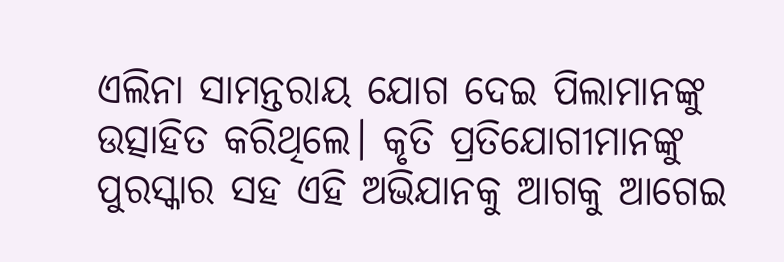ଏଲିନା ସାମନ୍ତରାୟ ଯୋଗ ଦେଇ ପିଲାମାନଙ୍କୁ ଉତ୍ସାହିତ କରିଥିଲେ। କୃତି ପ୍ରତିଯୋଗୀମାନଙ୍କୁ ପୁରସ୍କାର ସହ ଏହି ଅଭିଯାନକୁ ଆଗକୁ ଆଗେଇ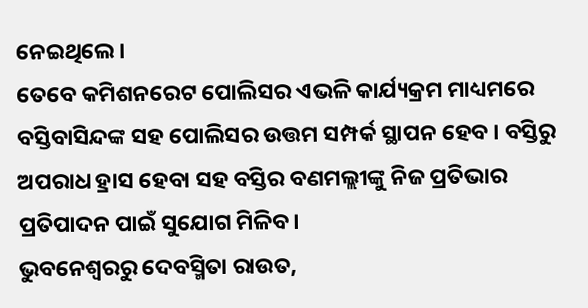ନେଇଥିଲେ।
ତେବେ କମିଶନରେଟ ପୋଲିସର ଏଭଳି କାର୍ଯ୍ୟକ୍ରମ ମାଧ୍ୟମରେ ବସ୍ତିବାସିନ୍ଦଙ୍କ ସହ ପୋଲିସର ଉତ୍ତମ ସମ୍ପର୍କ ସ୍ଥାପନ ହେବ । ବସ୍ତିରୁ ଅପରାଧ ହ୍ରାସ ହେବା ସହ ବସ୍ତିର ବଣମଲ୍ଲୀଙ୍କୁ ନିଜ ପ୍ରତିଭାର ପ୍ରତିପାଦନ ପାଇଁ ସୁଯୋଗ ମିଳିବ।
ଭୁବନେଶ୍ବରରୁ ଦେବସ୍ମିତା ରାଉତ,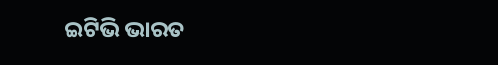ଇଟିଭି ଭାରତ